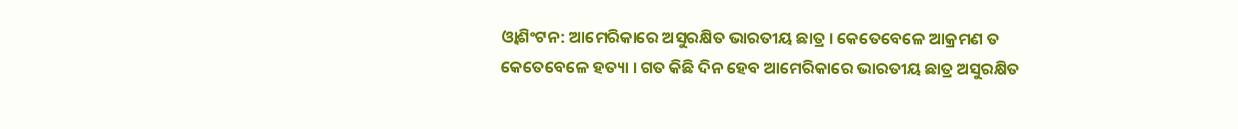ଓ୍ୱାଶିଂଟନ: ଆମେରିକାରେ ଅସୁରକ୍ଷିତ ଭାରତୀୟ ଛାତ୍ର । କେତେବେଳେ ଆକ୍ରମଣ ତ କେତେବେଳେ ହତ୍ୟା । ଗତ କିଛି ଦିନ ହେବ ଆମେରିକାରେ ଭାରତୀୟ ଛାତ୍ର ଅସୁରକ୍ଷିତ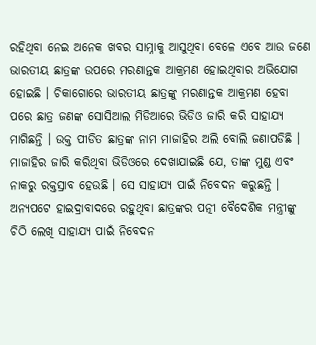ରହିଥିବା ନେଇ ଅନେକ ଖବର ସାମ୍ନାକୁ ଆସୁଥିବା ବେଳେ ଏବେ ଆଉ ଜଣେ ଭାରତୀୟ ଛାତ୍ରଙ୍କ ଉପରେ ମରଣାନ୍ତକ ଆକ୍ରମଣ ହୋଇଥିବାର ଅଭିଯୋଗ ହୋଇଛି । ଚିକାଗୋରେ ଭାରତୀୟ ଛାତ୍ରଙ୍କୁ ମରଣାନ୍ତକ ଆକ୍ରମଣ ହେବା ପରେ ଛାତ୍ର ଜଣଙ୍କ ସୋସିଆଲ ମିଡିଆରେ ଭିଡିଓ ଜାରି କରି ସାହାଯ୍ୟ ମାଗିଛନ୍ତି । ଉକ୍ତ ପୀଡିତ ଛାତ୍ରଙ୍କ ନାମ ମାଜାହିର ଅଲି ବୋଲି ଜଣାପଡିଛି ।
ମାଜାହିର ଜାରି କରିଥିବା ଭିଡିଓରେ ଦେଖାଯାଇଛି ଯେ, ତାଙ୍କ ମୁଣ୍ଡ ଏବଂ ନାକରୁ ରକ୍ତସ୍ରାବ ହେଉଛି । ସେ ସାହାଯ୍ୟ ପାଇଁ ନିବେଦନ କରୁଛନ୍ତି । ଅନ୍ୟପଟେ ହାଇଦ୍ରାବାଦରେ ରହୁଥିବା ଛାତ୍ରଙ୍କର ପତ୍ନୀ ବୈଦେଶିକ ମନ୍ତ୍ରୀଙ୍କୁ ଚିଠି ଲେଖି ସାହାଯ୍ୟ ପାଇଁ ନିବେଦନ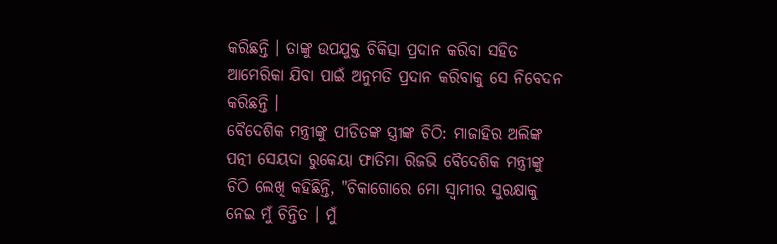କରିଛନ୍ତି । ତାଙ୍କୁ ଉପଯୁକ୍ତ ଚିକିତ୍ସା ପ୍ରଦାନ କରିବା ସହିତ ଆମେରିକା ଯିବା ପାଇଁ ଅନୁମତି ପ୍ରଦାନ କରିବାକୁ ସେ ନିବେଦନ କରିଛନ୍ତି ।
ବୈଦେଶିକ ମନ୍ତ୍ରୀଙ୍କୁ ପୀଡିତଙ୍କ ସ୍ତ୍ରୀଙ୍କ ଚିଠି: ମାଜାହିର ଅଲିଙ୍କ ପତ୍ନୀ ସେୟଦା ରୁକେୟା ଫାତିମା ରିଜଭି ବୈଦେଶିକ ମନ୍ତ୍ରୀଙ୍କୁ ଚିଠି ଲେଖି କହିଛିନ୍ତି, "ଚିକାଗୋରେ ମୋ ସ୍ବାମୀର ସୁରକ୍ଷାକୁ ନେଇ ମୁଁ ଚିନ୍ତିତ । ମୁଁ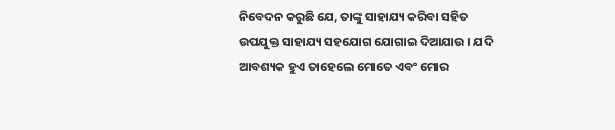ନିବେଦନ କରୁଛି ଯେ, ତାଙ୍କୁ ସାହାଯ୍ୟ କରିବା ସହିତ ଉପଯୁକ୍ତ ସାହାଯ୍ୟ ସହଯୋଗ ଯୋଗାଇ ଦିଆଯାଉ । ଯଦି ଆବଶ୍ୟକ ହୁଏ ତାହେଲେ ମୋତେ ଏବଂ ମୋର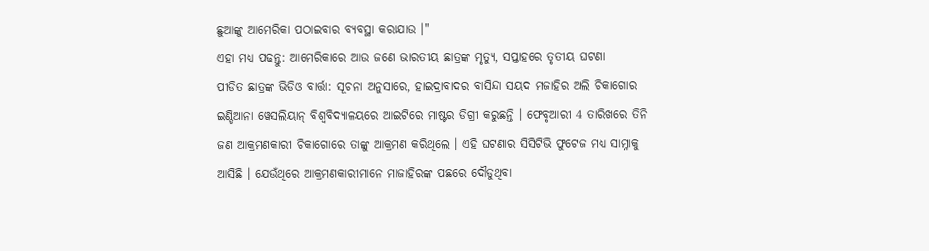ଛୁଆଙ୍କୁ ଆମେରିକା ପଠାଇବାର ବ୍ୟବସ୍ଥା କରାଯାଉ ।"
ଏହା ମଧ୍ୟ ପଢନ୍ତୁ: ଆମେରିକାରେ ଆଉ ଜଣେ ଭାରତୀୟ ଛାତ୍ରଙ୍କ ମୃତ୍ୟୁ, ସପ୍ତାହରେ ତୃତୀୟ ଘଟଣା
ପୀଡିତ ଛାତ୍ରଙ୍କ ଭିଡିଓ ବାର୍ତ୍ତା: ସୂଚନା ଅନୁସାରେ, ହାଇଦ୍ରାବାଦର ବାସିନ୍ଦା ସୟଦ ମଜାହିର ଅଲି ଚିକାଗୋର ଇଣ୍ଡିଆନା ୱେସଲିୟାନ୍ ବିଶ୍ୱବିଦ୍ୟାଳୟରେ ଆଇଟିରେ ମାଷ୍ଟର ଡିଗ୍ରୀ କରୁଛନ୍ତି । ଫେବୃଆରୀ 4 ତାରିଖରେ ତିନି ଜଣ ଆକ୍ରମଣକାରୀ ଚିକାଗୋରେ ତାଙ୍କୁ ଆକ୍ରମଣ କରିଥିଲେ । ଏହି ଘଟଣାର ସିସିଟିଭି ଫୁଟେଜ ମଧ୍ୟ ସାମ୍ନାକୁ ଆସିଛି । ଯେଉଁଥିରେ ଆକ୍ରମଣକାରୀମାନେ ମାଜାହିରଙ୍କ ପଛରେ ଦୌଡୁଥିବା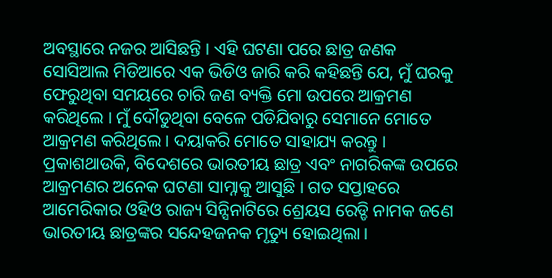ଅବସ୍ଥାରେ ନଜର ଆସିଛନ୍ତି । ଏହି ଘଟଣା ପରେ ଛାତ୍ର ଜଣକ ସୋସିଆଲ ମିଡିଆରେ ଏକ ଭିଡିଓ ଜାରି କରି କହିଛନ୍ତି ଯେ, ମୁଁ ଘରକୁ ଫେରୁଥିବା ସମୟରେ ଚାରି ଜଣ ବ୍ୟକ୍ତି ମୋ ଉପରେ ଆକ୍ରମଣ କରିଥିଲେ । ମୁଁ ଦୌଡୁଥିବା ବେଳେ ପଡିଯିବାରୁ ସେମାନେ ମୋତେ ଆକ୍ରମଣ କରିଥିଲେ । ଦୟାକରି ମୋତେ ସାହାଯ୍ୟ କରନ୍ତୁ ।
ପ୍ରକାଶଥାଉକି, ବିଦେଶରେ ଭାରତୀୟ ଛାତ୍ର ଏବଂ ନାଗରିକଙ୍କ ଉପରେ ଆକ୍ରମଣର ଅନେକ ଘଟଣା ସାମ୍ନାକୁ ଆସୁଛି । ଗତ ସପ୍ତାହରେ ଆମେରିକାର ଓହିଓ ରାଜ୍ୟ ସିନ୍ସିନାଟିରେ ଶ୍ରେୟସ ରେଡ୍ଡି ନାମକ ଜଣେ ଭାରତୀୟ ଛାତ୍ରଙ୍କର ସନ୍ଦେହଜନକ ମୃତ୍ୟୁ ହୋଇଥିଲା ।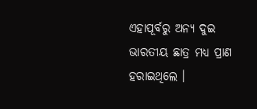ଏହାପୂର୍ବରୁ ଅନ୍ୟ ଦୁଇ ଭାରତୀୟ ଛାତ୍ର ମଧ୍ୟ ପ୍ରାଣ ହରାଇଥିଲେ ।